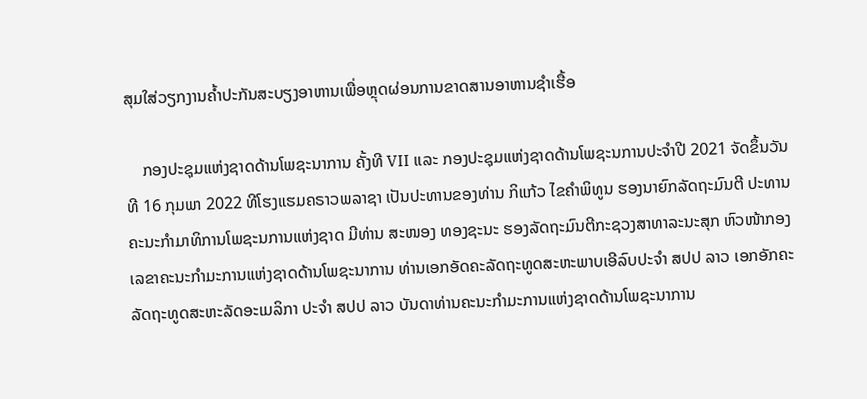ສຸມໃສ່ວຽກງານຄໍ້າປະກັນສະບຽງອາຫານເພື່ອຫຼຸດຜ່ອນການຂາດສານອາຫານຊຳເຮື້ອ

    ກອງປະຊຸມແຫ່ງຊາດດ້ານໂພຊະນາການ ຄັ້ງທີ VII ແລະ ກອງປະຊຸມແຫ່ງຊາດດ້ານໂພຊະນການປະຈຳປີ 2021 ຈັດຂຶ້ນວັນທີ 16 ກຸມພາ 2022 ທີໂຮງແຮມຄຣາວພລາຊາ ເປັນປະທານຂອງທ່ານ ກິແກ້ວ ໄຂຄຳພິທູນ ຮອງນາຍົກລັດຖະມົນຕີ ປະທານຄະນະກຳມາທິການໂພຊະນການແຫ່ງຊາດ ມີທ່ານ ສະໜອງ ທອງຊະນະ ຮອງລັດຖະມົນຕີກະຊວງສາທາລະນະສຸກ ຫົວໜ້າກອງເລຂາຄະນະກຳມະການແຫ່ງຊາດດ້ານໂພຊະນາການ ທ່ານເອກອັດຄະລັດຖະທູດສະຫະພາບເອີລົບປະຈຳ ສປປ ລາວ ເອກອັກຄະລັດຖະທູດສະຫະລັດອະເມລິກາ ປະຈຳ ສປປ ລາວ ບັນດາທ່ານຄະນະກໍາມະການແຫ່ງຊາດດ້ານໂພຊະນາການ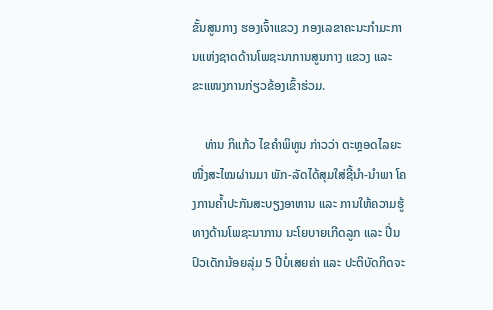ຂັ້ນສູນກາງ ຮອງເຈົ້າແຂວງ ກອງເລຂາຄະນະກໍາມະການແຫ່ງຊາດດ້ານໂພຊະນາການສູນກາງ ແຂວງ ແລະ ຂະແໜງການກ່ຽວຂ້ອງເຂົ້າຮ່ວມ.

    ທ່ານ ກິແກ້ວ ໄຂຄຳພິທູນ ກ່າວວ່າ ຕະຫຼອດໄລຍະໜື່ງສະໄໝຜ່ານມາ ພັກ-ລັດໄດ້ສຸມໃສ່ຊີ້ນຳ-ນຳພາ ໂຄງການຄໍ້າປະກັນສະບຽງອາຫານ ແລະ ການໃຫ້ຄວາມຮູ້ທາງດ້ານໂພຊະນາການ ນະໂຍບາຍເກີດລູກ ແລະ ປີ່ນປົວເດັກນ້ອຍລຸ່ມ 5 ປີບໍ່ເສຍຄ່າ ແລະ ປະຕິບັດກິດຈະ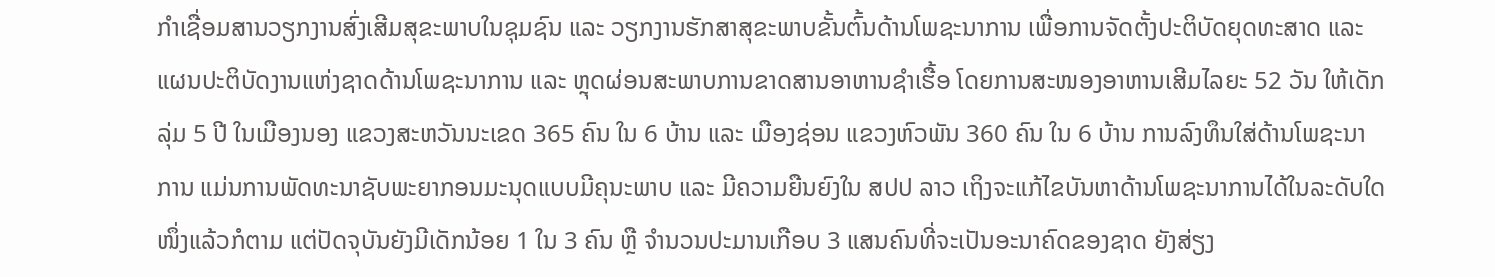ກໍາເຊື່ອມສານວຽກງານສົ່ງເສີມສຸຂະພາບໃນຊຸມຊົນ ແລະ ວຽກງານຮັກສາສຸຂະພາບຂັ້ນຕົ້ນດ້ານໂພຊະນາການ ເພື່ອການຈັດຕັ້ງປະຕິບັດຍຸດທະສາດ ແລະ ແຜນປະຕິບັດງານແຫ່ງຊາດດ້ານໂພຊະນາການ ແລະ ຫຼຸດຜ່ອນສະພາບການຂາດສານອາຫານຊຳເຮື້ອ ໂດຍການສະໜອງອາຫານເສີມໄລຍະ 52 ວັນ ໃຫ້ເດັກລຸ່ມ 5 ປີ ໃນເມືອງນອງ ແຂວງສະຫວັນນະເຂດ 365 ຄົນ ໃນ 6 ບ້ານ ແລະ ເມືອງຊ່ອນ ແຂວງຫົວພັນ 360 ຄົນ ໃນ 6 ບ້ານ ການລົງທຶນໃສ່ດ້ານໂພຊະນາການ ແມ່ນການພັດທະນາຊັບພະຍາກອນມະນຸດແບບມີຄຸນະພາບ ແລະ ມີຄວາມຍືນຍົງໃນ ສປປ ລາວ ເຖິງຈະແກ້ໄຂບັນຫາດ້ານໂພຊະນາການໄດ້ໃນລະດັບໃດໜຶ່ງແລ້ວກໍຕາມ ແຕ່ປັດຈຸບັນຍັງມີເດັກນ້ອຍ 1 ໃນ 3 ຄົນ ຫຼື ຈໍານວນປະມານເກືອບ 3 ແສນຄົນທີ່ຈະເປັນອະນາຄົດຂອງຊາດ ຍັງສ່ຽງ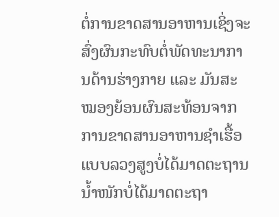ຕໍ່ການຂາດສານອາຫານເຊິ່ງຈະສົ່ງຜົນກະທົບຕໍ່ພັດທະນາການດ້ານຮ່າງກາຍ ແລະ ມັນສະໝອງຍ້ອນຜົນສະທ້ອນຈາກການຂາດສານອາຫານຊໍາເຮື້ອແບບລວງສູງບໍ່ໄດ້ມາດຕະຖານ ນ້ຳໜັກບໍ່ໄດ້ມາດຕະຖາ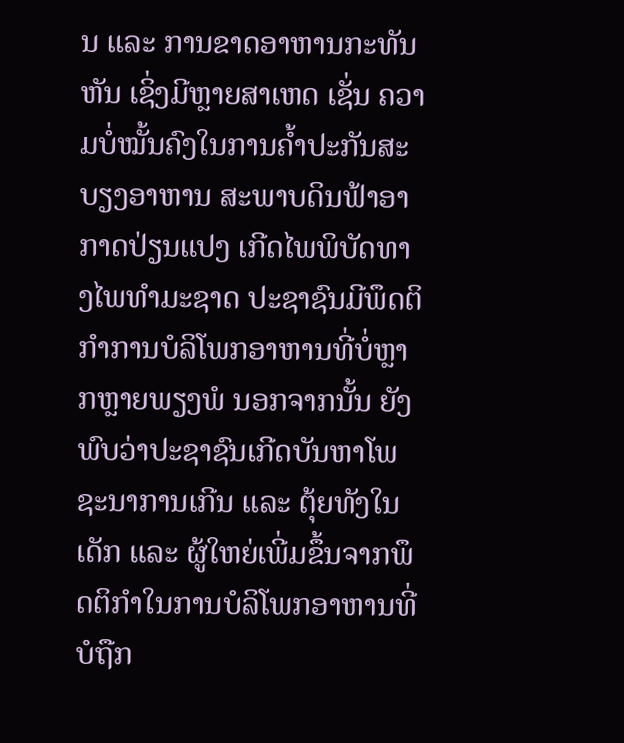ນ ແລະ ການຂາດອາຫານກະທັນຫັນ ເຊິ່ງມີຫຼາຍສາເຫດ ເຊັ່ນ ຄວາມບໍ່ໝັ້ນຄົງໃນການຄ້ຳປະກັນສະບຽງອາຫານ ສະພາບດິນຟ້າອາກາດປ່ຽນແປງ ເກີດໄພພິບັດທາງໄພທຳມະຊາດ ປະຊາຊົນມີພຶດຕິກຳການບໍລິໂພກອາຫານທີ່ບໍ່ຫຼາກຫຼາຍພຽງພໍ ນອກຈາກນັ້ນ ຍັງພົບວ່າປະຊາຊົນເກີດບັນຫາໂພຊະນາການເກີນ ແລະ ຕຸ້ຍທັງໃນເດັກ ແລະ ຜູ້ໃຫຍ່ເພີ່ມຂຶ້ນຈາກພຶດຕິກຳໃນການບໍລິໂພກອາຫານທີ່ບໍຖືກ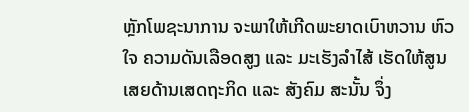ຫຼັກໂພຊະນາການ ຈະພາໃຫ້ເກີດພະຍາດເບົາຫວານ ຫົວໃຈ ຄວາມດັນເລືອດສູງ ແລະ ມະເຮັງລໍາໄສ້ ເຮັດໃຫ້ສູນເສຍດ້ານເສດຖະກິດ ແລະ ສັງຄົມ ສະນັ້ນ ຈຶ່ງ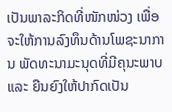ເປັນພາລະກິດທີ່ໜັກໜ່ວງ ເພື່ອຈະໃຫ້ການລົງທຶນດ້ານໂພຊະນາການ ພັດທະນາມະນຸດທີ່ມີຄຸນະພາບ ແລະ ຍືນຍົງໃຫ້ປາກົດເປັນ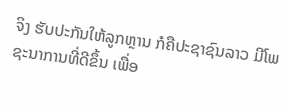ຈິງ ຮັບປະກັນໃຫ້ລູກຫຼານ ກໍຄືປະຊາຊົນລາວ ມີໂພຊະນາການທີ່ດີຂຶ້ນ ເພື່ອ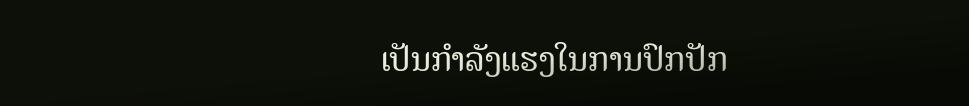ເປັນກຳລັງແຮງໃນການປົກປັກ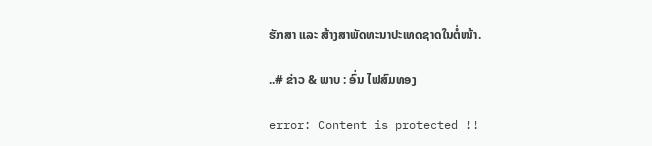ຮັກສາ ແລະ ສ້າງສາພັດທະນາປະເທດຊາດໃນຕໍ່ໜ້າ.

..# ຂ່າວ & ພາບ : ອົ່ນ ໄຟສົມທອງ

error: Content is protected !!